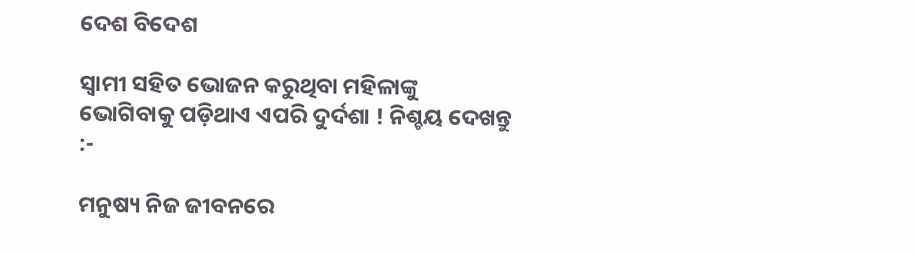ଦେଶ ବିଦେଶ

ସ୍ୱାମୀ ସହିତ ଭୋଜନ କରୁଥିବା ମହିଳାଙ୍କୁ ଭୋଗିବାକୁ ପଡ଼ିଥାଏ ଏପରି ଦୁର୍ଦଶା ! ନିଶ୍ଚୟ ଦେଖନ୍ତୁ :-

ମନୁଷ୍ୟ ନିଜ ଜୀବନରେ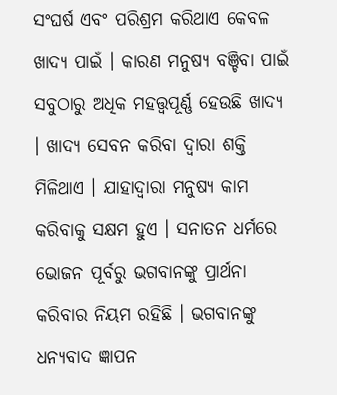ସଂଘର୍ଷ ଏବଂ ପରିଶ୍ରମ କରିଥାଏ କେବଳ ଖାଦ୍ୟ ପାଇଁ । କାରଣ ମନୁଷ୍ୟ ବଞ୍ଚିବା ପାଇଁ ସବୁଠାରୁ ଅଧିକ ମହତ୍ତ୍ୱପୂର୍ଣ୍ଣ ହେଉଛି ଖାଦ୍ୟ । ଖାଦ୍ୟ ସେବନ କରିବା ଦ୍ୱାରା ଶକ୍ତି ମିଳିଥାଏ । ଯାହାଦ୍ୱାରା ମନୁଷ୍ୟ କାମ କରିବାକୁ ସକ୍ଷମ ହୁଏ । ସନାତନ ଧର୍ମରେ ଭୋଜନ ପୂର୍ବରୁ ଭଗବାନଙ୍କୁ ପ୍ରାର୍ଥନା କରିବାର ନିୟମ ରହିଛି । ଭଗବାନଙ୍କୁ ଧନ୍ୟବାଦ ଜ୍ଞାପନ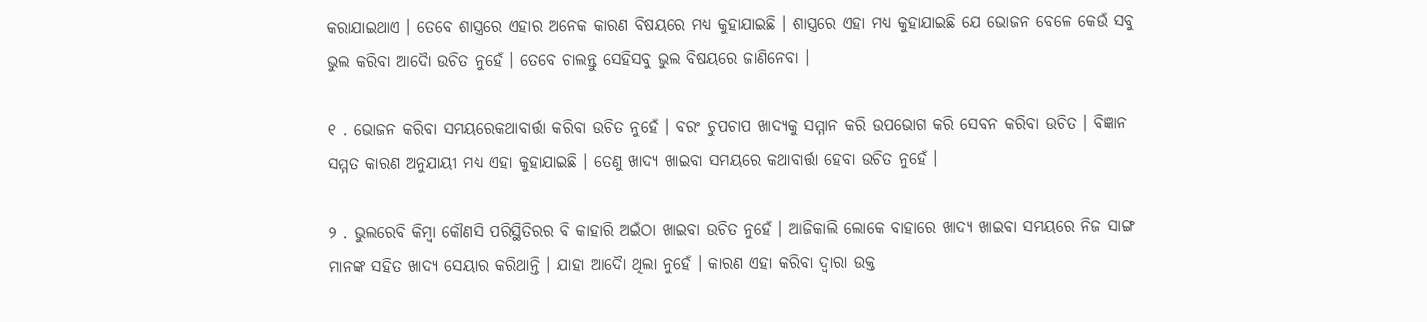କରାଯାଇଥାଏ । ତେବେ ଶାସ୍ତ୍ରରେ ଏହାର ଅନେକ କାରଣ ବିଷୟରେ ମଧ୍ୟ କୁହାଯାଇଛି । ଶାସ୍ତ୍ରରେ ଏହା ମଧ୍ୟ କୁହାଯାଇଛି ଯେ ଭୋଜନ ବେଳେ କେଉଁ ସବୁ ଭୁଲ କରିବା ଆଦୋୖ ଉଚିତ ନୁହେଁ । ତେବେ ଚାଲନ୍ତୁ ସେହିସବୁ ଭୁଲ ବିଷୟରେ ଜାଣିନେବା ।

୧ . ଭୋଜନ କରିବା ସମୟରେକଥାବାର୍ତ୍ତା କରିବା ଉଚିତ ନୁହେଁ । ବରଂ ଚୁପଚାପ ଖାଦ୍ୟକୁ ସମ୍ମାନ କରି ଉପଭୋଗ କରି ସେବନ କରିବା ଉଚିତ । ବିଜ୍ଞାନ ସମ୍ମତ କାରଣ ଅନୁଯାୟୀ ମଧ୍ୟ ଏହା କୁହାଯାଇଛି । ତେଣୁ ଖାଦ୍ୟ ଖାଇବା ସମୟରେ କଥାବାର୍ତ୍ତା ହେବା ଉଚିତ ନୁହେଁ ।

୨ . ଭୁଲରେବି କିମ୍ବା କୌଣସି ପରିସ୍ଥିତିରର ବି କାହାରି ଅଇଁଠା ଖାଇବା ଉଚିତ ନୁହେଁ । ଆଜିକାଲି ଲୋକେ ବାହାରେ ଖାଦ୍ୟ ଖାଇବା ସମୟରେ ନିଜ ସାଙ୍ଗ ମାନଙ୍କ ସହିତ ଖାଦ୍ୟ ସେୟାର କରିଥାନ୍ତି । ଯାହା ଆଦୋୖ ଥିଲା ନୁହେଁ । କାରଣ ଏହା କରିବା ଦ୍ୱାରା ଉକ୍ତ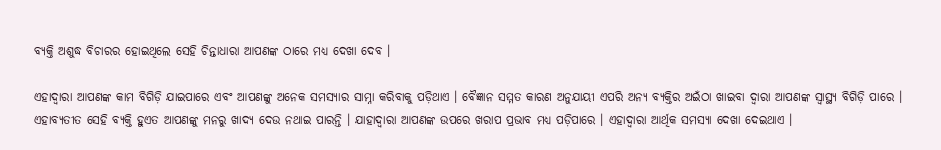ବ୍ୟକ୍ତି ଅଶୁଦ୍ଧ ବିଚାରର ହୋଇଥିଲେ ସେହି ଚିନ୍ତାଧାରା ଆପଣଙ୍କ ଠାରେ ମଧ୍ୟ ଦେଖା ଦେବ ।

ଏହାଦ୍ବାରା ଆପଣଙ୍କ କାମ ବିଗିଡ଼ି ଯାଇପାରେ ଏବଂ ଆପଣଙ୍କୁ ଅନେକ ସମସ୍ୟାର ସାମ୍ନା କରିବାକୁ ପଡ଼ିଥାଏ । ବୈଜ୍ଞାନ ସମ୍ମତ କାରଣ ଅନୁଯାୟୀ ଏପରି ଅନ୍ୟ ବ୍ୟକ୍ତିର ଅଇଁଠା ଖାଇବା ଦ୍ୱାରା ଆପଣଙ୍କ ସ୍ୱାସ୍ଥ୍ୟ ବିଗିଡ଼ି ପାରେ । ଏହାବ୍ୟତୀତ ସେହି ବ୍ୟକ୍ତି ହୁଏତ ଆପଣଙ୍କୁ ମନରୁ ଖାଦ୍ୟ ଦେଉ ନଥାଇ ପାରନ୍ତି । ଯାହାଦ୍ୱାରା ଆପଣଙ୍କ ଉପରେ ଖରାପ ପ୍ରଭାବ ମଧ୍ୟ ପଡ଼ିପାରେ । ଏହାଦ୍ବାରା ଆର୍ଥିକ ସମସ୍ୟା ଦେଖା ଦେଇଥାଏ ।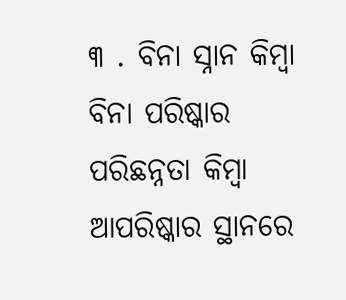୩ . ବିନା ସ୍ନାନ କିମ୍ବା ବିନା ପରିଷ୍କାର ପରିଛନ୍ନତା କିମ୍ବା ଆପରିଷ୍କାର ସ୍ଥାନରେ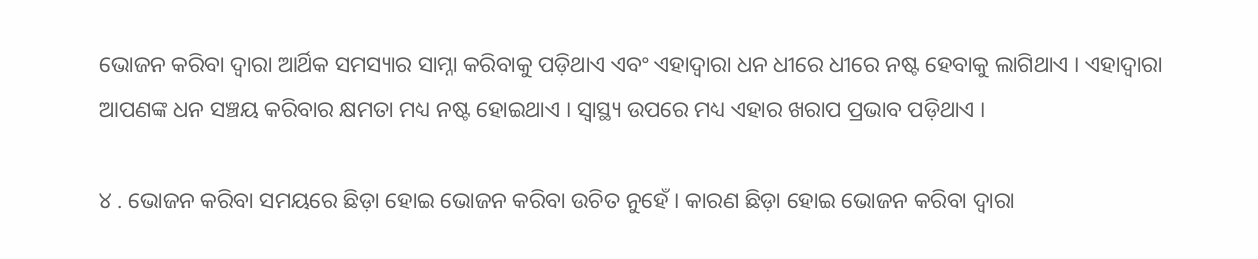ଭୋଜନ କରିବା ଦ୍ୱାରା ଆର୍ଥିକ ସମସ୍ୟାର ସାମ୍ନା କରିବାକୁ ପଡ଼ିଥାଏ ଏବଂ ଏହାଦ୍ବାରା ଧନ ଧୀରେ ଧୀରେ ନଷ୍ଟ ହେବାକୁ ଲାଗିଥାଏ । ଏହାଦ୍ବାରା ଆପଣଙ୍କ ଧନ ସଞ୍ଚୟ କରିବାର କ୍ଷମତା ମଧ୍ୟ ନଷ୍ଟ ହୋଇଥାଏ । ସ୍ୱାସ୍ଥ୍ୟ ଉପରେ ମଧ୍ୟ ଏହାର ଖରାପ ପ୍ରଭାବ ପଡ଼ିଥାଏ ।

୪ . ଭୋଜନ କରିବା ସମୟରେ ଛିଡ଼ା ହୋଇ ଭୋଜନ କରିବା ଉଚିତ ନୁହେଁ । କାରଣ ଛିଡ଼ା ହୋଇ ଭୋଜନ କରିବା ଦ୍ୱାରା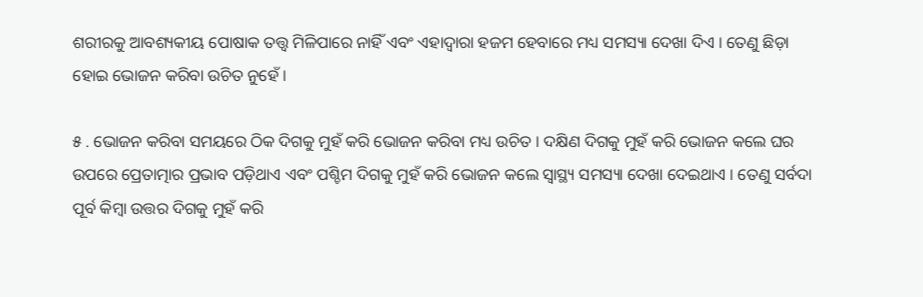ଶରୀରକୁ ଆବଶ୍ୟକୀୟ ପୋଷାକ ତତ୍ତ୍ୱ ମିଳିପାରେ ନାହିଁ ଏବଂ ଏହାଦ୍ବାରା ହଜମ ହେବାରେ ମଧ୍ୟ ସମସ୍ୟା ଦେଖା ଦିଏ । ତେଣୁ ଛିଡ଼ା ହୋଇ ଭୋଜନ କରିବା ଉଚିତ ନୁହେଁ ।

୫ . ଭୋଜନ କରିବା ସମୟରେ ଠିକ ଦିଗକୁ ମୁହଁ କରି ଭୋଜନ କରିବା ମଧ୍ୟ ଉଚିତ । ଦକ୍ଷିଣ ଦିଗକୁ ମୁହଁ କରି ଭୋଜନ କଲେ ଘର ଉପରେ ପ୍ରେତାତ୍ମାର ପ୍ରଭାବ ପଡ଼ିଥାଏ ଏବଂ ପଶ୍ଚିମ ଦିଗକୁ ମୁହଁ କରି ଭୋଜନ କଲେ ସ୍ୱାସ୍ଥ୍ୟ ସମସ୍ୟା ଦେଖା ଦେଇଥାଏ । ତେଣୁ ସର୍ବଦା ପୂର୍ବ କିମ୍ବା ଉତ୍ତର ଦିଗକୁ ମୁହଁ କରି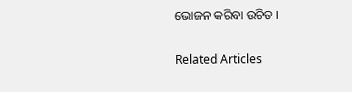ଭୋଜନ କରିବା ଉଚିତ ।

Related Articles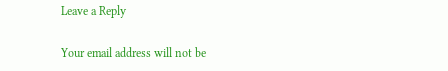Leave a Reply

Your email address will not be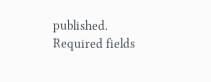published. Required fields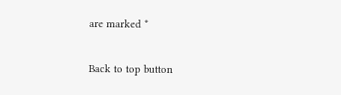are marked *

Back to top button